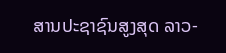ສານປະຊາຊົນສູງສຸດ ລາວ-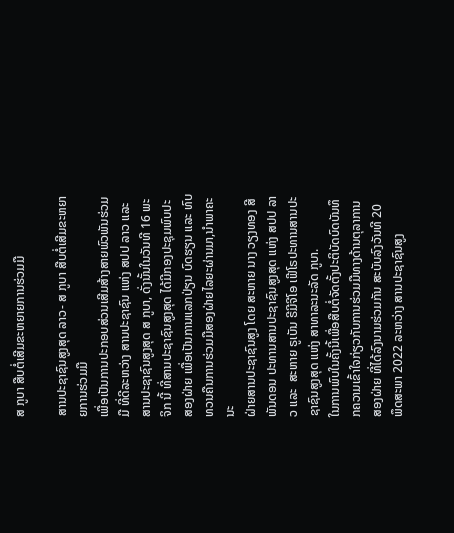ສ ກູບາ ສືບຕໍ່ເສີມຂະຫຍາຍການຮ່ວມມື

ສານປະຊາຊົນສູງສຸດ ລາວ- ສ ກູບາ ສືບຕໍ່ເສີມຂະຫຍາຍການຮ່ວມມື
ເພື່ອເປັນການປະກອບສ່ວນເສີມສ້າງສາຍພົວພັນຮ່ວມມື ທີ່ດີລະຫວ່າງ ສານປະຊາຊົນ ແຫ່ງ ສປປ ລາວ ແລະ ສານປະຊາຊົນສູງສຸດ ສ ກູບາ, ດັ່ງນັ້ນໃນວັນທີ 16 ພະຈິກ ນີ້ ທີ່ສານປະຊາຊົນສູງສຸດ ໄດ້ມີກອງປະຊຸມພົບປະສອງຝ່າຍ ເພື່ອເປັນການແລກປ່ຽນ ບົດຮຽນ ແລະ ທົບທວນຄືນການຮ່ວມມືສອງຝ່າຍໄລຍະຜ່ານມາ,ນຳພາຄະນະ
ຝ່າຍສານປະຊາຊົນສູງ ໂດຍ ສະຫາຍ ນາງ ວຽງທອງ ສີພັນດອນ ປະທານສານປະຊາຊົນສູງສຸດ ແຫ່ງ ສປປ ລາວ ແລະ  ສະຫາຍ ຣູເບັນ ຣີມີຈີໂອ ເຟີໂຣປະທານສານປະຊາຊົນສູງສຸດ ແຫ່ງ ສາທາລະນະລັດ ກູບາ.
ໃນການພົບໃນຄັ້ງນີ້ເພື່ອສືບຕໍ່ຈັດຕັ້ງປະຕິບັດບົດບັນທຶກຄວາມເຂົ້າໃຈກ່ຽວກັບການຮ່ວມມືທາງດ້ານຕຸລາການສອງຝ່າຍ ທີ່ໄດ້ລົງນາມຮ່ວມກັນ ສະບັບລົງວັນທີ 20 ພຶດສະພາ 2022 ລະຫວ່າງ ສານປະຊາຊົນສູງ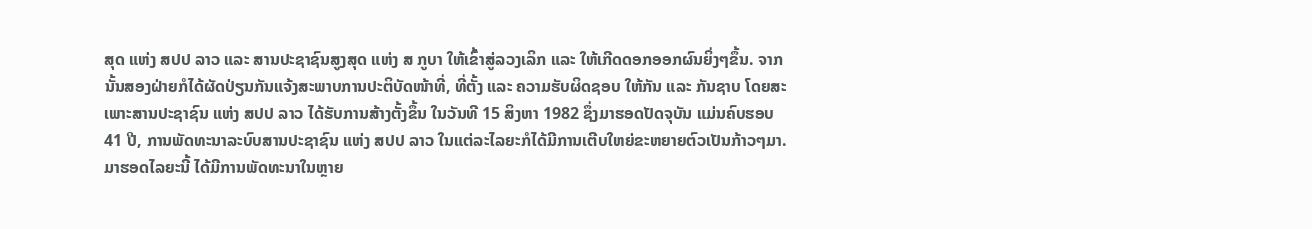ສຸດ ແຫ່ງ ສປປ ລາວ ແລະ ສານປະຊາຊົນສູງສຸດ ແຫ່ງ ສ ກູບາ ໃຫ້ເຂົ້າສູ່ລວງເລິກ ແລະ ໃຫ້ເກີດດອກອອກຜົນຍິ່ງໆຂຶ້ນ. ຈາກນັ້ນສອງຝ່າຍກໍໄດ້ຜັດປ່ຽນກັນແຈ້ງສະພາບການປະຕິບັດໜ້າທີ່, ທີ່ຕັ້ງ ແລະ ຄວາມຮັບຜິດຊອບ ໃຫ້ກັນ ແລະ ກັນຊາບ ໂດຍສະເພາະສານປະຊາຊົນ ແຫ່ງ ສປປ ລາວ ໄດ້ຮັບການສ້າງຕັ້ງຂຶ້ນ ໃນວັນທີ 15 ສິງຫາ 1982 ຊຶ່ງມາຮອດປັດຈຸບັນ ແມ່ນຄົບຮອບ 41 ປີ, ການພັດທະນາລະບົບສານປະຊາຊົນ ແຫ່ງ ສປປ ລາວ ໃນແຕ່ລະໄລຍະກໍໄດ້ມີການເຕີບໃຫຍ່ຂະຫຍາຍຕົວເປັນກ້າວໆມາ. ມາຮອດໄລຍະນີ້ ໄດ້ມີການພັດທະນາໃນຫຼາຍ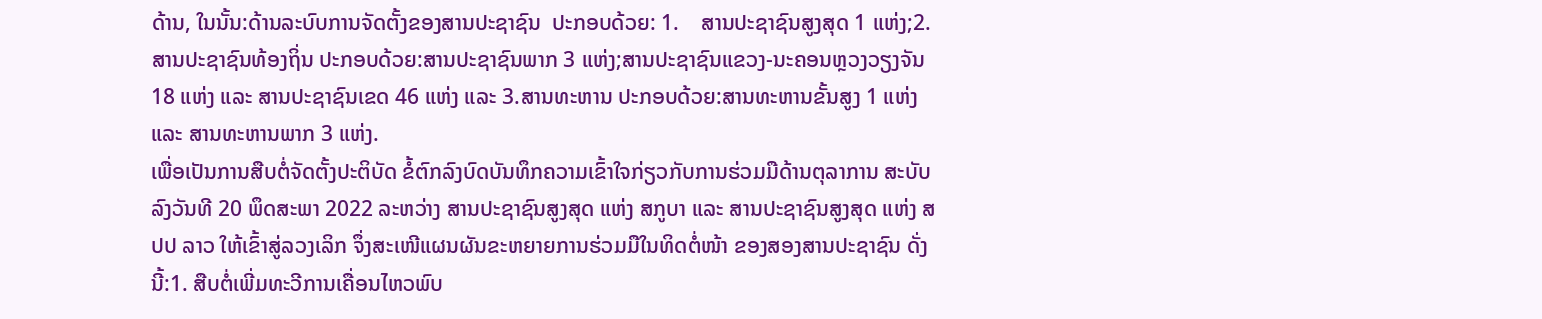ດ້ານ, ໃນນັ້ນ:ດ້ານລະບົບການຈັດຕັ້ງຂອງສານປະຊາຊົນ  ປະກອບດ້ວຍ: 1.    ສານປະຊາຊົນສູງສຸດ 1 ແຫ່ງ;2.ສານປະຊາຊົນທ້ອງຖິ່ນ ປະກອບດ້ວຍ:ສານປະຊາຊົນພາກ 3 ແຫ່ງ;ສານປະຊາຊົນແຂວງ-ນະຄອນຫຼວງວຽງຈັນ 18 ແຫ່ງ ແລະ ສານປະຊາຊົນເຂດ 46 ແຫ່ງ ແລະ 3.ສານທະຫານ ປະກອບດ້ວຍ:ສານທະຫານຂັ້ນສູງ 1 ແຫ່ງແລະ ສານທະຫານພາກ 3 ແຫ່ງ.
ເພື່ອເປັນການສືບຕໍ່ຈັດຕັ້ງປະຕິບັດ ຂໍ້ຕົກລົງບົດບັນທຶກຄວາມເຂົ້າໃຈກ່ຽວກັບການຮ່ວມມືດ້ານຕຸລາການ ສະບັບລົງວັນທີ 20 ພຶດສະພາ 2022 ລະຫວ່າງ ສານປະຊາຊົນສູງສຸດ ແຫ່ງ ສກູບາ ແລະ ສານປະຊາຊົນສູງສຸດ ແຫ່ງ ສປປ ລາວ ໃຫ້ເຂົ້າສູ່ລວງເລິກ ຈຶ່ງສະເໜີແຜນຜັນຂະຫຍາຍການຮ່ວມມືໃນທິດຕໍ່ໜ້າ ຂອງສອງສານປະຊາຊົນ ດັ່ງນີ້:1. ສືບຕໍ່ເພີ່ມທະວີການເຄື່ອນໄຫວພົບ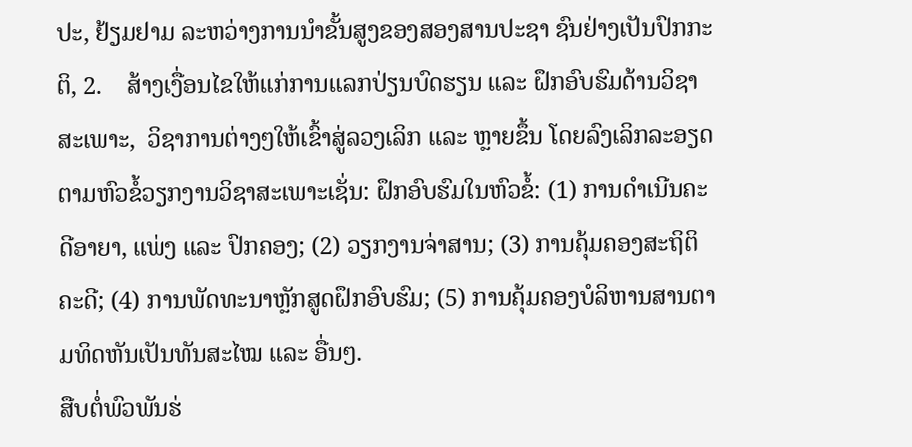ປະ, ຢ້ຽມຢາມ ລະຫວ່າງການນໍາຂັ້ນສູງຂອງສອງສານປະຊາ ຊົນຢ່າງເປັນປົກກະຕິ, 2.    ສ້າງເງື່ອນໄຂໃຫ້ແກ່ການແລກປ່ຽນບົດຮຽນ ແລະ ຝຶກອົບຮົມດ້ານວິຊາສະເພາະ,  ວິຊາການຕ່າງໆໃຫ້ເຂົ້າສູ່ລວງເລິກ ແລະ ຫຼາຍຂຶ້ນ ໂດຍລົງເລິກລະອຽດ ຕາມຫົວຂໍ້ວຽກງານວິຊາສະເພາະເຊັ່ນ: ຝຶກອົບຮົມໃນຫົວຂໍ້: (1) ການດຳເນີນຄະດີອາຍາ, ແພ່ງ ແລະ ປົກຄອງ; (2) ວຽກງານຈ່າສານ; (3) ການຄຸ້ມຄອງສະຖິຕິຄະດີ; (4) ການພັດທະນາຫຼັກສູດຝຶກອົບຮົມ; (5) ການຄຸ້ມຄອງບໍລິຫານສານຕາມທິດຫັນເປັນທັນສະໄໝ ແລະ ອື່ນໆ.
ສືບຕໍ່ພົວພັນຮ່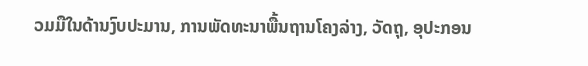ວມມືໃນດ້ານງົບປະມານ, ການພັດທະນາພື້ນຖານໂຄງລ່າງ, ວັດຖຸ, ອຸປະກອນ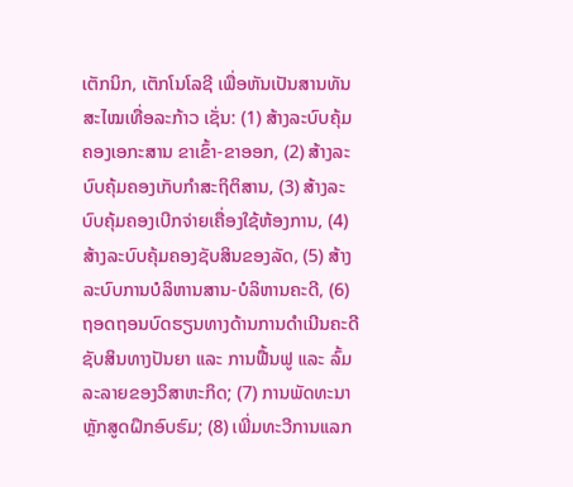ເຕັກນິກ, ເຕັກໂນໂລຊີ ເພື່ອຫັນເປັນສານທັນສະໄໝເທື່ອລະກ້າວ ເຊັ່ນ: (1) ສ້າງລະບົບຄຸ້ມຄອງເອກະສານ ຂາເຂົ້າ-ຂາອອກ, (2) ສ້າງລະບົບຄຸ້ມຄອງເກັບກໍາສະຖິຕິສານ, (3) ສ້າງລະບົບຄຸ້ມຄອງເບີກຈ່າຍເຄື່ອງໃຊ້ຫ້ອງການ, (4) ສ້າງລະບົບຄຸ້ມຄອງຊັບສິນຂອງລັດ, (5) ສ້າງລະບົບການບໍລິຫານສານ-ບໍລິຫານຄະດີ, (6) ຖອດຖອນບົດຮຽນທາງດ້ານການດໍາເນີນຄະດີຊັບສິນທາງປັນຍາ ແລະ ການຟື້ນຟູ ແລະ ລົ້ມລະລາຍຂອງວິສາຫະກິດ; (7) ການພັດທະນາຫຼັກສູດຝຶກອົບຮົມ; (8) ເພີ່ມທະວີການແລກ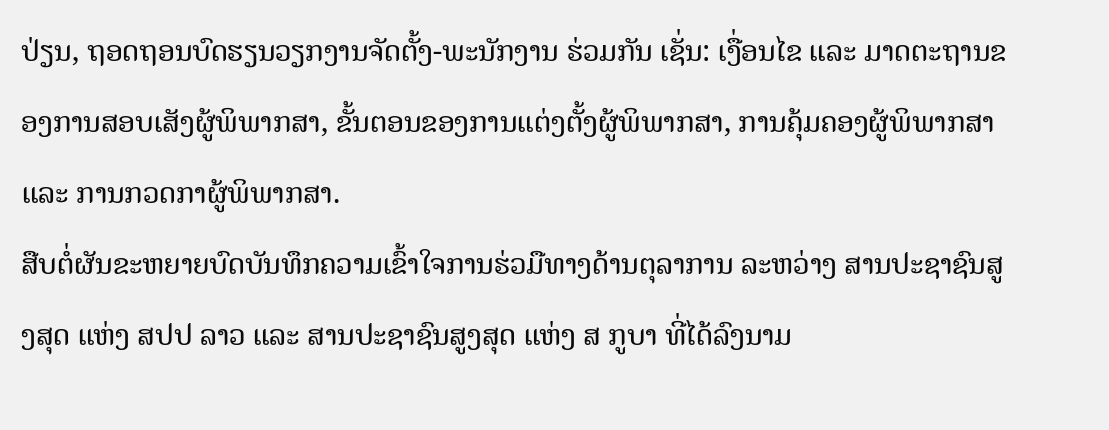ປ່ຽນ, ຖອດຖອນບົດຮຽນວຽກງານຈັດຕັ້ງ-ພະນັກງານ ຮ່ວມກັນ ເຊັ່ນ: ເງື່ອນໄຂ ແລະ ມາດຕະຖານຂອງການສອບເສັງຜູ້ພິພາກສາ, ຂັ້ນຕອນຂອງການແຕ່ງຕັ້ງຜູ້ພິພາກສາ, ການຄຸ້ມຄອງຜູ້ພິພາກສາ ແລະ ການກວດກາຜູ້ພິພາກສາ.
ສືບຕໍ່ຜັນຂະຫຍາຍບົດບັນທຶກຄວາມເຂົ້າໃຈການຮ່ວມືທາງດ້ານຕຸລາການ ລະຫວ່າງ ສານປະຊາຊົນສູງສຸດ ແຫ່ງ ສປປ ລາວ ແລະ ສານປະຊາຊົນສູງສຸດ ແຫ່ງ ສ ກູບາ ທີ່ໄດ້ລົງນາມ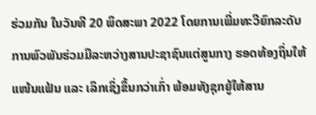ຮ່ວມກັນ ໃນວັນທີ 20 ພຶດສະພາ 2022 ໂດຍການເພີ່ມທະວີຍົກລະດັບການພົວພັນຮ່ວມມືລະຫວ່າງສານປະຊາຊົນແຕ່ສູນກາງ ຮອດທ້ອງຖິ່ນໃຫ້ແໜ້ນແຟ້ນ ແລະ ເລິກເຊິ່ງຂຶ້ນກວ່າເກົ່າ ພ້ອມທັງຊຸກຍູ້ໃຫ້ສານ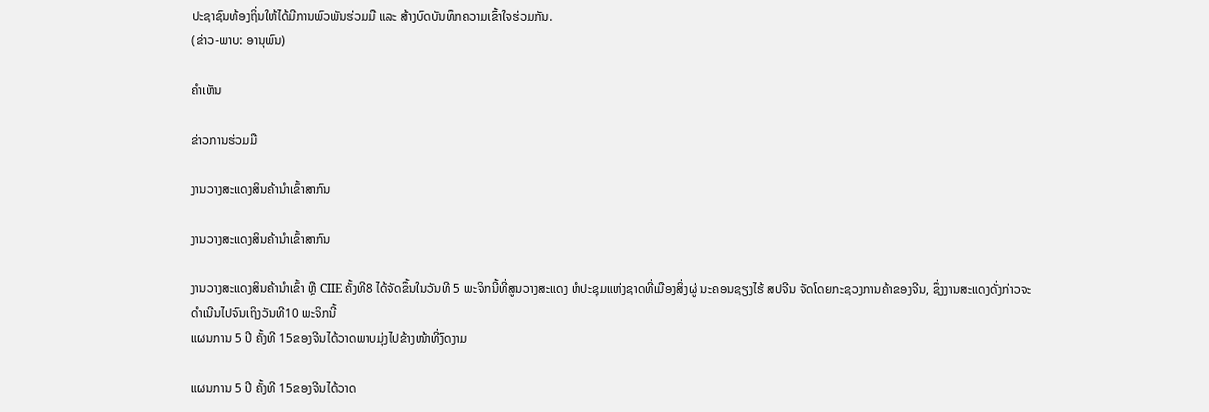ປະຊາຊົນທ້ອງຖິ່ນໃຫ້ໄດ້ມີການພົວພັນຮ່ວມມື ແລະ ສ້າງບົດບັນທຶກຄວາມເຂົ້າໃຈຮ່ວມກັນ.
(ຂ່າວ-ພາບ: ອານຸພົນ)

ຄໍາເຫັນ

ຂ່າວການຮ່ວມມື

ງານວາງສະແດງສິນຄ້ານຳເຂົ້າສາກົນ

ງານວາງສະແດງສິນຄ້ານຳເຂົ້າສາກົນ

ງານວາງສະແດງສິນຄ້ານຳເຂົ້າ ຫຼື CIIE ຄັ້ງທີ8 ໄດ້ຈັດຂຶ້ນໃນວັນທີ 5 ພະຈິກນີ້ທີ່ສູນວາງສະແດງ ຫໍປະຊຸມແຫ່ງຊາດທີ່ເມືອງສິ່ງຜູ່ ນະຄອນຊຽງໄຮ້ ສປຈີນ ຈັດໂດຍກະຊວງການຄ້າຂອງຈີນ, ຊຶ່ງງານສະແດງດັ່ງກ່າວຈະດຳເນີນໄປຈົນເຖິງວັນທີ10 ພະຈິກນີ້
ແຜນການ 5 ປີ ຄັ້ງທີ 15ຂອງຈີນໄດ້ວາດພາບມຸ່ງໄປຂ້າງໜ້າທີ່ງົດງາມ

ແຜນການ 5 ປີ ຄັ້ງທີ 15ຂອງຈີນໄດ້ວາດ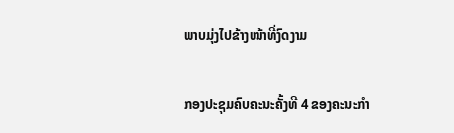ພາບມຸ່ງໄປຂ້າງໜ້າທີ່ງົດງາມ

ກອງປະຊຸມຄົບຄະນະຄັ້ງທີ 4 ຂອງຄະນະກຳ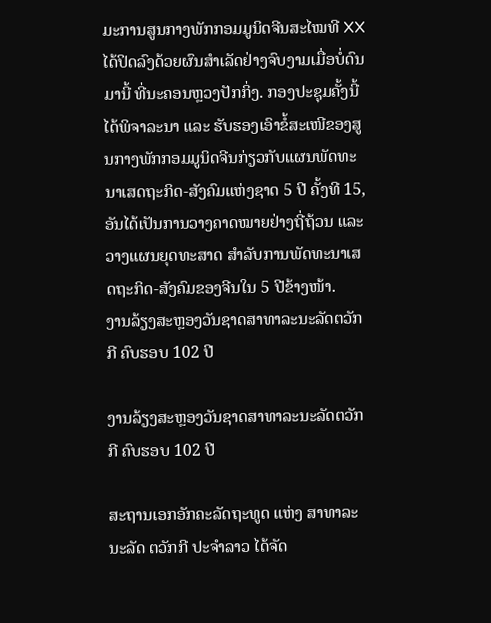ມະການສູນກາງພັກກອມມູນິດຈີນສະໄໝທີ XX ໄດ້ປິດລົງດ້ວຍຜົນສຳເລັດຢ່າງຈົບງາມເມື່ອບໍ່ດົນມານີ້ ທີ່ນະຄອນຫຼວງປັກກິ່ງ. ກອງປະຊຸມຄັ້ງນີ້ ໄດ້ພິຈາລະນາ ແລະ ຮັບຮອງເອົາຂໍ້ສະເໜີຂອງສູນກາງພັກກອມມູນິດຈີນກ່ຽວກັບແຜນພັດທະນາເສດຖະກິດ-ສັງຄົມແຫ່ງຊາດ 5 ປີ ຄັ້ງທີ 15, ອັນໄດ້ເປັນການວາງຄາດໝາຍຢ່າງຖີ່ຖ້ວນ ແລະ ວາງແຜນຍຸດທະສາດ ສຳລັບການພັດທະນາເສດຖະກິດ-ສັງຄົມຂອງຈີນໃນ 5 ປີຂ້າງໜ້າ.
ງານລ້ຽງສະຫຼອງວັນຊາດສາທາລະນະລັດຕວັກກີ ຄົບຮອບ 102 ປີ

ງານລ້ຽງສະຫຼອງວັນຊາດສາທາລະນະລັດຕວັກກີ ຄົບຮອບ 102 ປີ

ສະຖານເອກອັກຄະລັດຖະທູດ ແຫ່ງ ສາທາລະນະລັດ ຕວັກກີ ປະຈໍາລາວ ໄດ້ຈັດ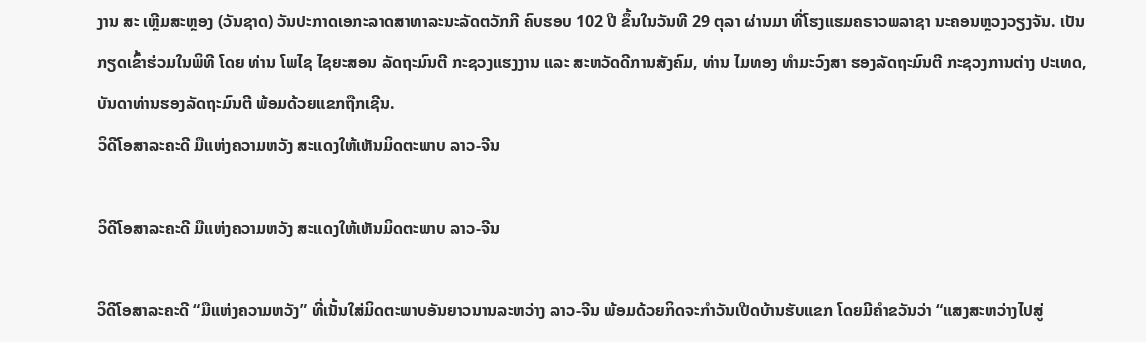ງານ ສະ ເຫຼີມສະຫຼອງ (ວັນຊາດ) ວັນປະກາດເອກະລາດສາທາລະນະລັດຕວັກກີ ຄົບຮອບ 102 ປີ ຂຶ້ນໃນວັນທີ 29 ຕຸລາ ຜ່ານມາ ທີ່ໂຮງແຮມຄຣາວພລາຊາ ນະຄອນຫຼວງວຽງຈັນ. ເປັນກຽດເຂົ້າຮ່ວມໃນພິທີ ໂດຍ ທ່ານ ໂພໄຊ ໄຊຍະສອນ ລັດຖະມົນຕີ ກະຊວງແຮງງານ ແລະ ສະຫວັດດີການສັງຄົມ, ທ່ານ ໄມທອງ ທຳມະວົງສາ ຮອງລັດຖະມົນຕີ ກະຊວງການຕ່າງ ປະເທດ, ບັນດາທ່ານຮອງລັດຖະມົນຕີ ພ້ອມດ້ວຍແຂກຖືກເຊີນ.
ວິດີໂອສາລະຄະດີ ມືແຫ່ງຄວາມຫວັງ ສະແດງໃຫ້ເຫັນມິດຕະພາບ ລາວ-ຈີນ

ວິດີໂອສາລະຄະດີ ມືແຫ່ງຄວາມຫວັງ ສະແດງໃຫ້ເຫັນມິດຕະພາບ ລາວ-ຈີນ

ວິດີໂອສາລະຄະດີ “ມືແຫ່ງຄວາມຫວັງ” ທີ່ເນັ້ນໃສ່ມິດຕະພາບອັນຍາວນານລະຫວ່າງ ລາວ-ຈີນ ພ້ອມດ້ວຍກິດຈະກຳວັນເປີດບ້ານຮັບແຂກ ໂດຍມີຄຳຂວັນວ່າ “ແສງສະຫວ່າງໄປສູ່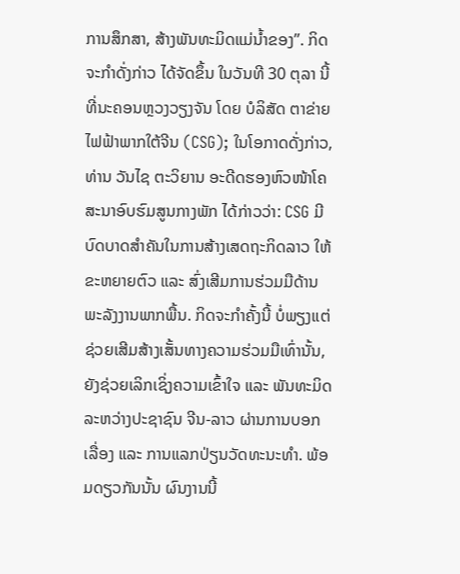ການສຶກສາ, ສ້າງພັນທະມິດແມ່ນ້ຳຂອງ”. ກິດຈະກຳດັ່ງກ່າວ ໄດ້ຈັດຂຶ້ນ ໃນວັນທີ 30 ຕຸລາ ນີ້ ທີ່ນະຄອນຫຼວງວຽງຈັນ ໂດຍ ບໍລິສັດ ຕາຂ່າຍໄຟຟ້າພາກໃຕ້ຈີນ (CSG); ໃນໂອກາດດັ່ງກ່າວ, ທ່ານ ວັນໄຊ ຕະວິຍານ ອະດີດຮອງຫົວໜ້າໂຄສະນາອົບຮົມສູນກາງພັກ ໄດ້ກ່າວວ່າ: CSG ມີບົດບາດສຳຄັນໃນການສ້າງເສດຖະກິດລາວ ໃຫ້ຂະຫຍາຍຕົວ ແລະ ສົ່ງເສີມການຮ່ວມມືດ້ານພະລັງງານພາກພື້ນ. ກິດຈະກຳຄັ້ງນີ້ ບໍ່ພຽງແຕ່ຊ່ວຍເສີມສ້າງເສັ້ນທາງຄວາມຮ່ວມມືເທົ່ານັ້ນ, ຍັງຊ່ວຍເລິກເຊິ່ງຄວາມເຂົ້າໃຈ ແລະ ພັນທະມິດລະຫວ່າງປະຊາຊົນ ຈີນ-ລາວ ຜ່ານການບອກເລື່ອງ ແລະ ການແລກປ່ຽນວັດທະນະທຳ. ພ້ອມດຽວກັນນັ້ນ ຜົນງານນີ້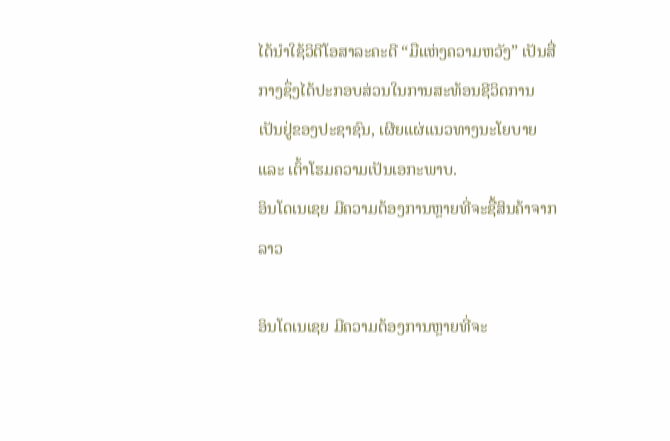ໄດ້ນຳໃຊ້ວິດີໂອສາລະຄະດີ “ມືແຫ່ງຄວາມຫວັງ” ເປັນສື່ກາງຊຶ່ງໄດ້ປະກອບສ່ວນໃນການສະທ້ອນຊີວິດການເປັນຢູ່ຂອງປະຊາຊົນ, ເຜີຍແຜ່ແນວທາງນະໂຍບາຍ ແລະ ເຕົ້າໂຮມຄວາມເປັນເອກະພາບ.
ອິນໂດເນເຊຍ ມີຄວາມຕ້ອງການຫຼາຍທີ່ຈະຊື້ສິນຄ້າຈາກລາວ

ອິນໂດເນເຊຍ ມີຄວາມຕ້ອງການຫຼາຍທີ່ຈະ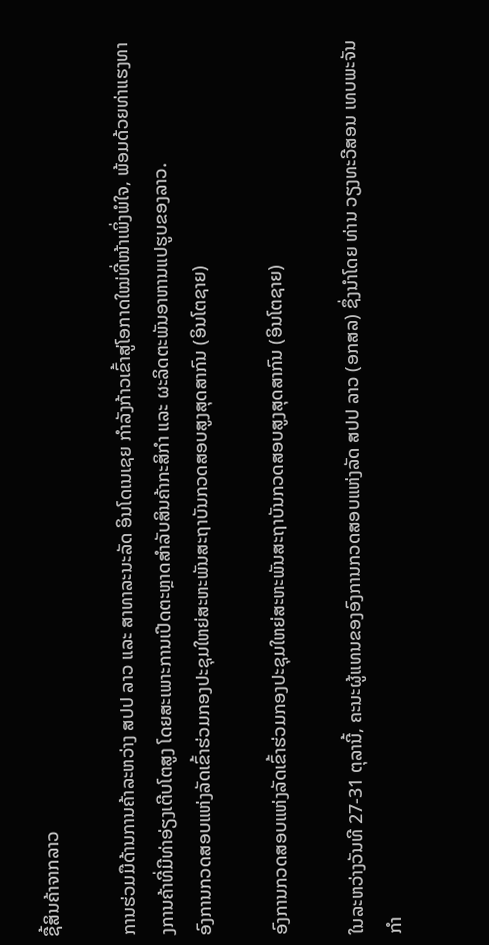ຊື້ສິນຄ້າຈາກລາວ

ການຮ່ວມມືດ້ານການຄ້າລະຫວ່າງ ສປປ ລາວ ແລະ ສາທາລະນະລັດ ອິນໂດເນເຊຍ ກຳລັງກ້າວເຂົ້າສູ່ໂອກາດໃໝ່ທີ່ໜ້າເພິ່ງພໍໃຈ, ພ້ອມດ້ວຍທ່າແຮງທາງການຄ້າທີ່ມີທ່າອ່ຽງເຕີບໂຕສູງ ໂດຍສະເພາະການເປີດຕະຫຼາດສຳລັບສິນຄ້າກະສິກຳ ແລະ ຜະລິດຕະພັນອາຫານແປຮູບຂອງລາວ.
ອົງການກວດສອບແຫ່ງລັດເຂົ້າຮ່ວມກອງປະຊຸມໃຫຍ່ສະຫະພັນສະຖາບັນກວດສອບສູງສຸດສາກົນ (ອິນໂຕຊາຍ)

ອົງການກວດສອບແຫ່ງລັດເຂົ້າຮ່ວມກອງປະຊຸມໃຫຍ່ສະຫະພັນສະຖາບັນກວດສອບສູງສຸດສາກົນ (ອິນໂຕຊາຍ)

ໃນລະຫວ່າງວັນທີ 27-31 ຕຸລານີ້, ຄະນະຜູ້ແທນຂອງອົງການກວດສອບແຫ່ງລັດ ສປປ ລາວ (ອກສລ) ຊຶ່ງນໍາໂດຍ ທ່ານ ວຽງທະວີສອນ ເທບພະຈັນ ກໍາ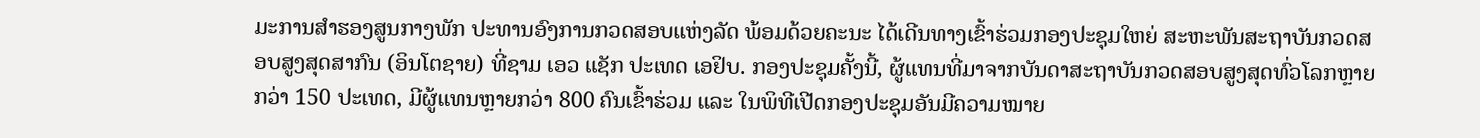ມະການສໍາຮອງສູນກາງພັກ ປະທານອົງການກວດສອບແຫ່ງລັດ ພ້ອມດ້ວຍຄະນະ ໄດ້ເດີນທາງເຂົ້າຮ່ວມກອງປະຊຸມໃຫຍ່ ສະຫະພັນສະຖາບັນກວດສອບສູງສຸດສາກົນ (ອິນໂຕຊາຍ) ທີ່ຊາມ ເອວ ແຊັກ ປະເທດ ເອຢິບ. ກອງປະຊຸມຄັ້ງນີ້, ຜູ້ແທນທີ່ມາຈາກບັນດາສະຖາບັນກວດສອບສູງສຸດທົ່ວໂລກຫຼາຍກວ່າ 150 ປະເທດ, ມີຜູ້ແທນຫຼາຍກວ່າ 800 ຄົນເຂົ້າຮ່ວມ ແລະ ໃນພິທີເປີດກອງປະຊຸມອັນມີຄວາມໝາຍ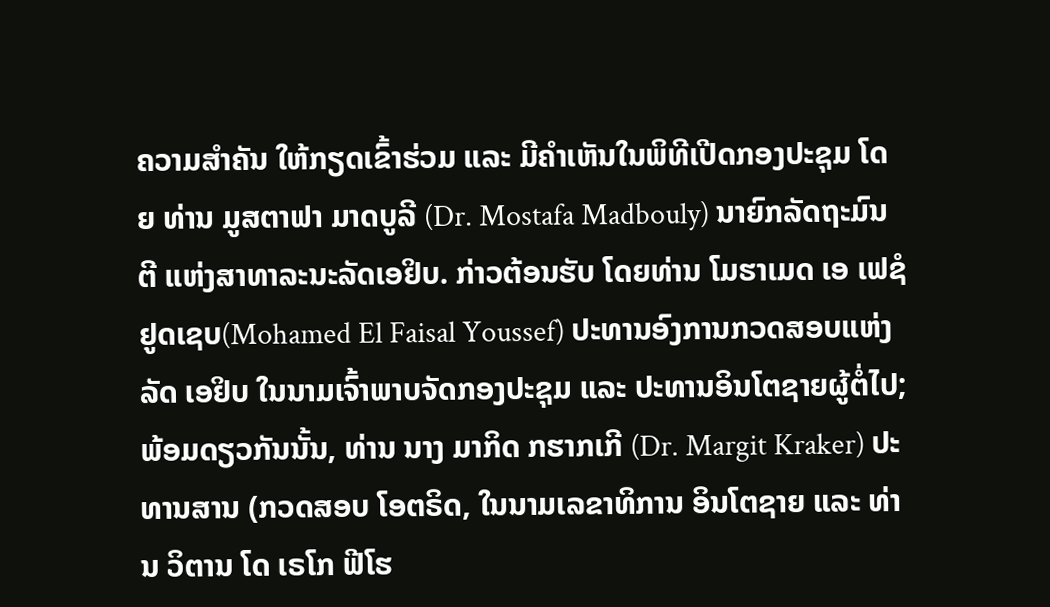ຄວາມສໍາຄັນ ໃຫ້ກຽດເຂົ້າຮ່ວມ ແລະ ມີຄຳເຫັນໃນພິທີເປີດກອງປະຊຸມ ໂດຍ ທ່ານ ມູສຕາຟາ ມາດບູລີ (Dr. Mostafa Madbouly) ນາຍົກລັດຖະມົນຕີ ແຫ່ງສາທາລະນະລັດເອຢິບ. ກ່າວຕ້ອນຮັບ ໂດຍທ່ານ ໂມຮາເມດ ເອ ເຟຊໍ ຢູດເຊບ(Mohamed El Faisal Youssef) ປະທານອົງການກວດສອບແຫ່ງລັດ ເອຢິບ ໃນນາມເຈົ້າພາບຈັດກອງປະຊຸມ ແລະ ປະທານອິນໂຕຊາຍຜູ້ຕໍ່ໄປ; ພ້ອມດຽວກັນນັ້ນ, ທ່ານ ນາງ ມາກິດ ກຮາກເກີ (Dr. Margit Kraker) ປະທານສານ (ກວດສອບ ໂອຕຣິດ, ໃນນາມເລຂາທິການ ອິນໂຕຊາຍ ແລະ ທ່ານ ວິຕານ ໂດ ເຣໂກ ຟີໂຮ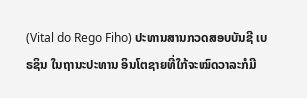(Vital do Rego Fiho) ປະທານສານກວດສອບບັນຊີ ເບຣຊິນ ໃນຖານະປະທານ ອິນໂຕຊາຍທີ່ໃກ້ຈະໝົດວາລະກໍມີ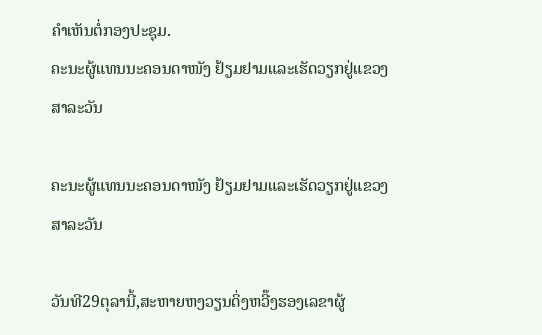ຄຳເຫັນຕໍ່ກອງປະຊຸມ.
ຄະນະຜູ້ແທນນະຄອນດາໜັງ ຢ້ຽມຢາມແລະເຮັດວຽກຢູ່ແຂວງສາລະວັນ

ຄະນະຜູ້ແທນນະຄອນດາໜັງ ຢ້ຽມຢາມແລະເຮັດວຽກຢູ່ແຂວງສາລະວັນ

ວັນທີ29ຕຸລານີ້,ສະຫາຍຫງວຽນດິ່ງຫວີ໊ງຮອງເລຂາຜູ້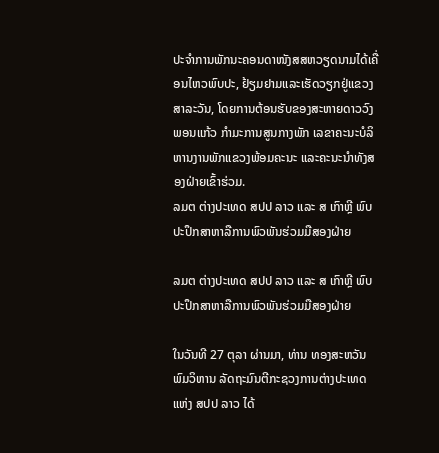ປະຈຳການພັກນະຄອນດາໜັງສສຫວຽດນາມໄດ້ເຄື່ອນໄຫວພົບປະ, ຢ້ຽມຢາມແລະເຮັດວຽກຢູ່ແຂວງສາລະວັນ, ໂດຍການຕ້ອນຮັບຂອງສະຫາຍດາວວົງພອນແກ້ວ ກໍາມະການສູນກາງພັກ ເລຂາຄະນະບໍລິຫານງານພັກແຂວງພ້ອມຄະນະ ແລະຄະນະນໍາທັງສອງຝ່າຍເຂົ້າຮ່ວມ.
ລມຕ ຕ່າງປະເທດ ສປປ ລາວ ແລະ ສ ເກົາຫຼີ ພົບປະປຶກສາຫາລືການພົວພັນຮ່ວມມືສອງຝ່າຍ

ລມຕ ຕ່າງປະເທດ ສປປ ລາວ ແລະ ສ ເກົາຫຼີ ພົບປະປຶກສາຫາລືການພົວພັນຮ່ວມມືສອງຝ່າຍ

ໃນວັນທີ 27 ຕຸລາ ຜ່ານມາ, ທ່ານ ທອງສະຫວັນ ພົມວິຫານ ລັດຖະມົນຕີກະຊວງການຕ່າງປະເທດ ແຫ່ງ ສປປ ລາວ ໄດ້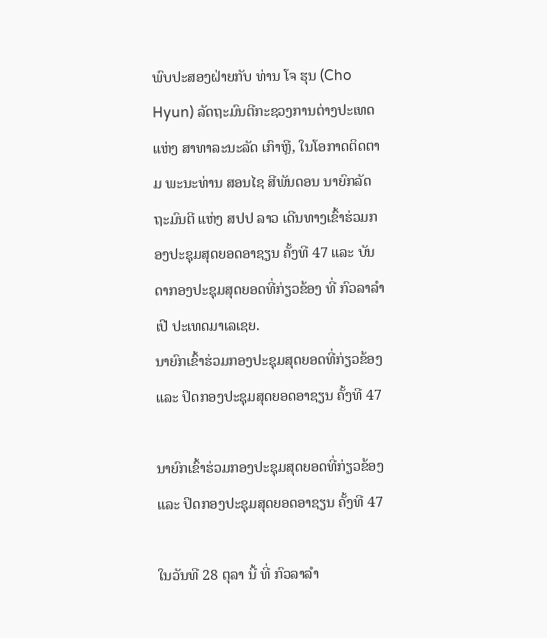ພົບປະສອງຝ່າຍກັບ ທ່ານ ໂຈ ຮຸນ (Cho Hyun) ລັດຖະມົນຕີກະຊວງການຕ່າງປະເທດ ແຫ່ງ ສາທາລະນະລັດ ເກົາຫຼີ, ໃນໂອກາດຕິດຕາມ ພະນະທ່ານ ສອນໄຊ ສີພັນດອນ ນາຍົກລັດຖະມົນຕີ ແຫ່ງ ສປປ ລາວ ເດີນທາງເຂົ້າຮ່ວມກອງປະຊຸມສຸດຍອດອາຊຽນ ຄັ້ງທີ 47 ແລະ ບັນດາກອງປະຊຸມສຸດຍອດທີ່ກ່ຽວຂ້ອງ ທີ່ ກົວລາລໍາເປີ ປະເທດມາເລເຊຍ.
ນາຍົກເຂົ້າຮ່ວມກອງປະຊຸມສຸດຍອດທີ່ກ່ຽວຂ້ອງ ແລະ ປິດກອງປະຊຸມສຸດຍອດອາຊຽນ ຄັ້ງທີ 47

ນາຍົກເຂົ້າຮ່ວມກອງປະຊຸມສຸດຍອດທີ່ກ່ຽວຂ້ອງ ແລະ ປິດກອງປະຊຸມສຸດຍອດອາຊຽນ ຄັ້ງທີ 47

ໃນວັນທີ 28 ຕຸລາ ນີ້ ທີ່ ກົວລາລໍາ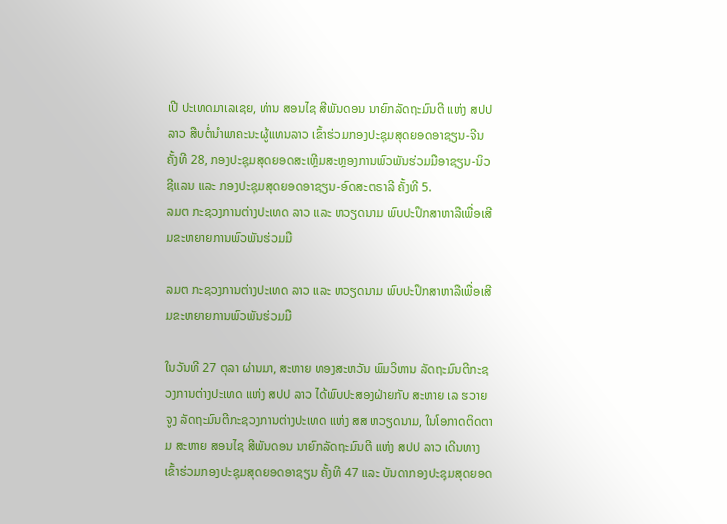ເປີ ປະເທດມາເລເຊຍ, ທ່ານ ສອນໄຊ ສີພັນດອນ ນາຍົກລັດຖະມົນຕີ ແຫ່ງ ສປປ ລາວ ສືບຕໍ່ນໍາພາຄະນະຜູ້ແທນລາວ ເຂົ້າຮ່ວມກອງປະຊຸມສຸດຍອດອາຊຽນ-ຈີນ ຄັ້ງທີ 28, ກອງປະຊຸມສຸດຍອດສະເຫຼີມສະຫຼອງການພົວພັນຮ່ວມມືອາຊຽນ-ນິວຊີແລນ ແລະ ກອງປະຊຸມສຸດຍອດອາຊຽນ-ອົດສະຕຣາລີ ຄັ້ງທີ 5.
ລມຕ ກະຊວງການຕ່າງປະເທດ ລາວ ແລະ ຫວຽດນາມ ພົບປະປຶກສາຫາລືເພື່ອເສີມຂະຫຍາຍການພົວພັນຮ່ວມມື

ລມຕ ກະຊວງການຕ່າງປະເທດ ລາວ ແລະ ຫວຽດນາມ ພົບປະປຶກສາຫາລືເພື່ອເສີມຂະຫຍາຍການພົວພັນຮ່ວມມື

ໃນວັນທີ 27 ຕຸລາ ຜ່ານມາ, ສະຫາຍ ທອງສະຫວັນ ພົມວິຫານ ລັດຖະມົນຕີກະຊວງການຕ່າງປະເທດ ແຫ່ງ ສປປ ລາວ ໄດ້ພົບປະສອງຝ່າຍກັບ ສະຫາຍ ເລ ຮວາຍ ຈູງ ລັດຖະມົນຕີກະຊວງການຕ່າງປະເທດ ແຫ່ງ ສສ ຫວຽດນາມ, ໃນໂອກາດຕິດຕາມ ສະຫາຍ ສອນໄຊ ສີພັນດອນ ນາຍົກລັດຖະມົນຕີ ແຫ່ງ ສປປ ລາວ ເດີນທາງເຂົ້າຮ່ວມກອງປະຊຸມສຸດຍອດອາຊຽນ ຄັ້ງທີ 47 ແລະ ບັນດາກອງປະຊຸມສຸດຍອດ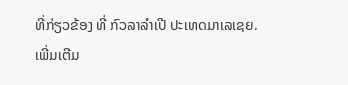ທີ່ກ່ຽວຂ້ອງ ທີ່ ກົວລາລໍາເປີ ປະເທດມາເລເຊຍ.
ເພີ່ມເຕີມ